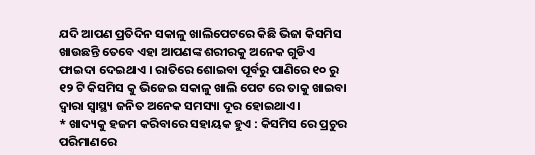ଯଦି ଆପଣ ପ୍ରତିଦିନ ସକାଳୁ ଖାଲିପେଟରେ କିଛି ଭିଜା କିସମିସ ଖାଉଛନ୍ତି ତେବେ ଏହା ଆପଣଙ୍କ ଶରୀରକୁ ଅନେକ ଗୁଡିଏ ଫାଇଦା ଦେଇଥାଏ । ରାତିରେ ଶୋଇବା ପୂର୍ବରୁ ପାଣିରେ ୧୦ ରୁ ୧୨ ଟି କିସମିସ କୁ ଭିଜେଇ ସକାଳୁ ଖାଲି ପେଟ ରେ ତାକୁ ଖାଇବା ଦ୍ୱାରା ସ୍ଵାସ୍ଥ୍ୟ ଜନିତ ଅନେକ ସମସ୍ୟା ଦୂର ହୋଇଥାଏ ।
* ଖାଦ୍ୟକୁ ହଜମ କରିବାରେ ସହାୟକ ହୁଏ : କିସମିସ ରେ ପ୍ରଚୁର ପରିମାଣରେ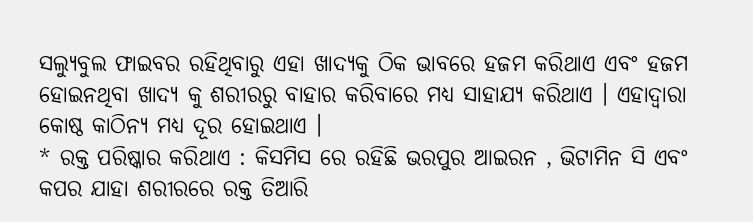ସଲ୍ୟୁବୁଲ ଫାଇବର ରହିଥିବାରୁ ଏହା ଖାଦ୍ୟକୁ ଠିକ ଭାବରେ ହଜମ କରିଥାଏ ଏବଂ ହଜମ ହୋଇନଥିବା ଖାଦ୍ୟ କୁ ଶରୀରରୁ ବାହାର କରିବାରେ ମଧ୍ୟ ସାହାଯ୍ୟ କରିଥାଏ । ଏହାଦ୍ଵାରା କୋଷ୍ଠ କାଠିନ୍ୟ ମଧ୍ୟ ଦୂର ହୋଇଥାଏ ।
* ରକ୍ତ ପରିଷ୍କାର କରିଥାଏ : କିସମିସ ରେ ରହିଛି ଭରପୁର ଆଇରନ , ଭିଟାମିନ ସି ଏବଂ କପର ଯାହା ଶରୀରରେ ରକ୍ତ ତିଆରି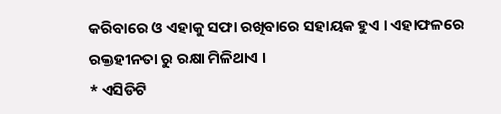କରିବାରେ ଓ ଏହାକୁ ସଫା ରଖିବାରେ ସହାୟକ ହୁଏ । ଏହାଫଳରେ ରକ୍ତହୀନତା ରୁ ରକ୍ଷା ମିଳିଥାଏ ।
* ଏସିଡିଟି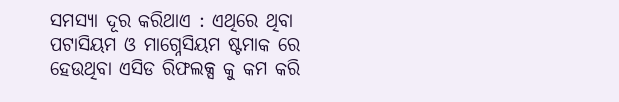ସମସ୍ୟା ଦୂର କରିଥାଏ : ଏଥିରେ ଥିବା ପଟାସିୟମ ଓ ମାଗ୍ନେସିୟମ ଷ୍ଟମାକ ରେ ହେଉଥିବା ଏସିଡ ରିଫଲକ୍ସ କୁ କମ କରି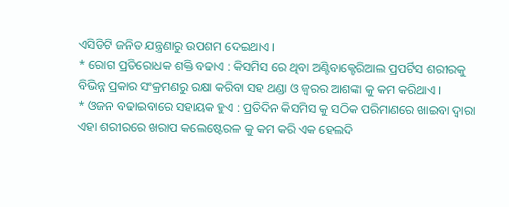ଏସିଡିଟି ଜନିତ ଯନ୍ତ୍ରଣାରୁ ଉପଶମ ଦେଇଥାଏ ।
* ରୋଗ ପ୍ରତିରୋଧକ ଶକ୍ତି ବଢାଏ : କିସମିସ ରେ ଥିବା ଅଣ୍ଟିବାକ୍ଟେରିଆଲ ପ୍ରପର୍ଟିସ ଶରୀରକୁ ବିଭିନ୍ନ ପ୍ରକାର ସଂକ୍ରମଣରୁ ରକ୍ଷା କରିବା ସହ ଥଣ୍ଡା ଓ ଜ୍ଵରର ଆଶଙ୍କା କୁ କମ କରିଥାଏ ।
* ଓଜନ ବଢାଇବାରେ ସହାୟକ ହୁଏ : ପ୍ରତିଦିନ କିସମିସ କୁ ସଠିକ ପରିମାଣରେ ଖାଇବା ଦ୍ଵାରା ଏହା ଶରୀରରେ ଖରାପ କଲେଷ୍ଟେରଳ କୁ କମ କରି ଏକ ହେଲଦି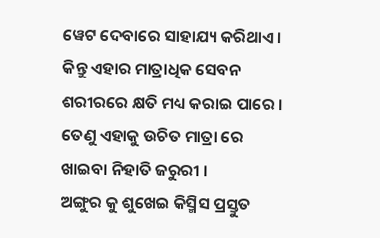ୱେଟ ଦେବାରେ ସାହାଯ୍ୟ କରିଥାଏ । କିନ୍ତୁ ଏହାର ମାତ୍ରାଧିକ ସେବନ ଶରୀରରେ କ୍ଷତି ମଧ୍ୟ କରାଇ ପାରେ । ତେଣୁ ଏହାକୁ ଉଚିତ ମାତ୍ରା ରେ ଖାଇବା ନିହାତି ଜରୁରୀ ।
ଅଙ୍ଗୁର କୁ ଶୁଖେଇ କିସ୍ମିସ ପ୍ରସ୍ତୁତ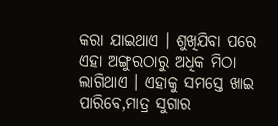କରା ଯାଇଥାଏ । ଶୁଖିଯିବା ପରେ ଏହା ଅଙ୍ଗୁରଠାରୁ ଅଧିକ ମିଠା ଲାଗିଥାଏ । ଏହାକୁ ସମସ୍ତେ ଖାଇ ପାରିବେ,ମାତ୍ର ସୁଗାର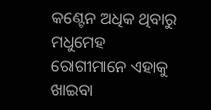କଣ୍ଟେନ ଅଧିକ ଥିବାରୁ ମଧୁମେହ ରୋଗୀମାନେ ଏହାକୁ ଖାଇବା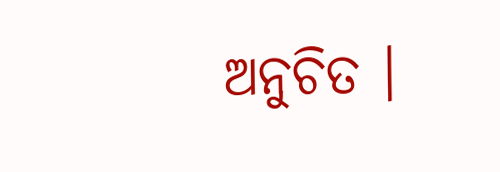ଅନୁଚିତ ।